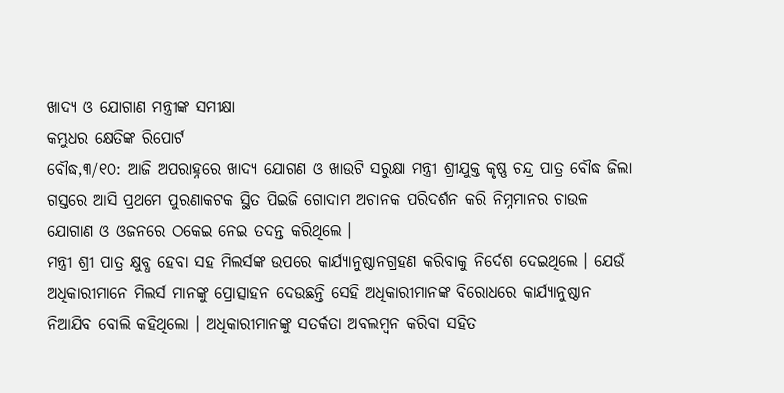ଖାଦ୍ୟ ଓ ଯୋଗାଣ ମନ୍ତ୍ରୀଙ୍କ ସମୀକ୍ଷା
କମ୍ଭୁଧର କ୍ଷେତିଙ୍କ ରିପୋର୍ଟ
ବୌଦ୍ଧ,୩/୧୦: ଆଜି ଅପରାହ୍ନରେ ଖାଦ୍ୟ ଯୋଗଣ ଓ ଖାଉଟି ସରୁକ୍ଷା ମନ୍ତ୍ରୀ ଶ୍ରୀଯୁକ୍ତ କୃଷ୍ଣ ଚନ୍ଦ୍ର ପାତ୍ର ବୌଦ୍ଧ ଜିଲା ଗସ୍ତରେ ଆସି ପ୍ରଥମେ ପୁରଣାକଟକ ସ୍ଥିତ ପିଇଜି ଗୋଦାମ ଅଚାନକ ପରିଦର୍ଶନ କରି ନିମ୍ନମାନର ଚାଉଳ ଯୋଗାଣ ଓ ଓଜନରେ ଠକେଇ ନେଇ ତଦନ୍ତ କରିଥିଲେ ।
ମନ୍ତ୍ରୀ ଶ୍ରୀ ପାତ୍ର କ୍ଷୁବ୍ଧ ହେବା ସହ ମିଲର୍ସଙ୍କ ଉପରେ କାର୍ଯ୍ୟାନୁଷ୍ଠାନଗ୍ରହଣ କରିବାକୁ ନିର୍ଦେଶ ଦେଇଥିଲେ । ଯେଉଁ ଅଧିକାରୀମାନେ ମିଲର୍ସ ମାନଙ୍କୁ ପ୍ରୋତ୍ସାହନ ଦେଉଛନ୍ତି ସେହି ଅଧିକାରୀମାନଙ୍କ ବିରୋଧରେ କାର୍ଯ୍ୟାନୁଷ୍ଠାନ ନିଆଯିବ ବୋଲି କହିଥିଲୋ । ଅଧିକାରୀମାନଙ୍କୁ ସତର୍କତା ଅବଲମ୍ବନ କରିବା ସହିତ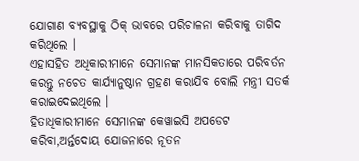ଯୋଗାଣ ବ୍ୟବସ୍ଥାକୁ ଠିକ୍ ଭାବରେ ପରିଚାଳନା କରିବାକୁ ତାଗିଦ କରିଥିଲେ ।
ଏହାସହିତ ଅଧିକାରୀମାନେ ସେମାନଙ୍କ ମାନସିକତାରେ ପରିବର୍ତନ କରନ୍ତୁ ନଚେତ କାର୍ଯ୍ୟାନୁଷ୍ଠାନ ଗ୍ରହଣ କରାଯିବ ବୋଲି ମନ୍ତ୍ରୀ ସତର୍କ କରାଇଦେଇଥିଲେ ।
ହିତାଧିକାରୀମାନେ ସେମାନଙ୍କ କେୱାଇସି ଅପଡେଟ କରିବା,ଅର୍ନ୍ତଦୋୟ ଯୋଜନାରେ ନୂତନ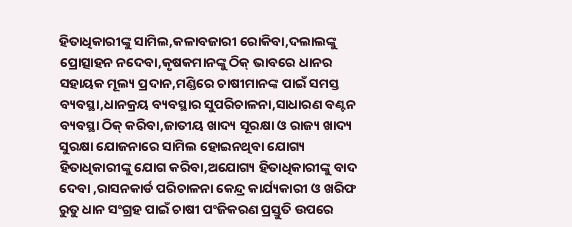ହିତାଧିକାରୀଙ୍କୁ ସାମିଲ,କଳାବଜାରୀ ରୋକିବା,ଦଲାଲଙ୍କୁ ପ୍ରୋତ୍ସାହନ ନଦେବା,କୃଷକମାନଙ୍କୁ ଠିକ୍ ଭାବରେ ଧାନର ସହାୟକ ମୂଲ୍ୟ ପ୍ରଦାନ,ମଣ୍ଡିରେ ଚାଷୀମାନଙ୍କ ପାଇଁ ସମସ୍ତ ବ୍ୟବସ୍ଥା,ଧାନକ୍ରୟ ବ୍ୟବସ୍ଥାର ସୁପରିଚାଳନା,ସାଧାରଣ ବଣ୍ଟନ ବ୍ୟବସ୍ଥା ଠିକ୍ କରିବା,ଜାତୀୟ ଖାଦ୍ୟ ସୂରକ୍ଷା ଓ ରାଜ୍ୟ ଖାଦ୍ୟ ସୁରକ୍ଷା ଯୋଜନାରେ ସାମିଲ ହୋଇନଥିବା ଯୋଗ୍ୟ ହିତାଧିକାରୀଙ୍କୁ ଯୋଗ କରିବା,ଅଯୋଗ୍ୟ ହିତାଧିକାରୀଙ୍କୁ ବାଦ ଦେବା ,ରାସନକାର୍ଡ ପରିଚାଳନା କେନ୍ଦ୍ର କାର୍ଯ୍ୟକାରୀ ଓ ଖରିଫ ରୁତୁ ଧାନ ସଂଗ୍ରହ ପାଇଁ ଚାଷୀ ପଂଜିକରଣ ପ୍ରସ୍ତୁତି ଉପରେ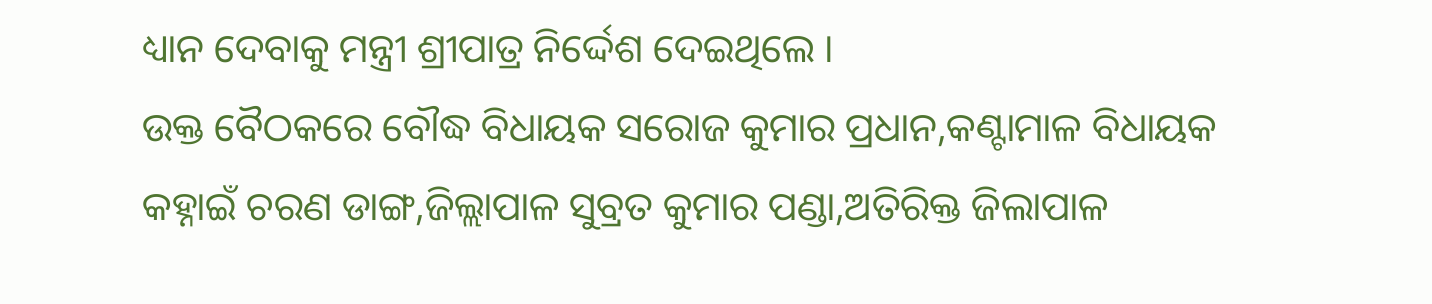ଧ୍ୟାନ ଦେବାକୁ ମନ୍ତ୍ରୀ ଶ୍ରୀପାତ୍ର ନିର୍ଦ୍ଦେଶ ଦେଇଥିଲେ ।
ଉକ୍ତ ବୈଠକରେ ବୌଦ୍ଧ ବିଧାୟକ ସରୋଜ କୁମାର ପ୍ରଧାନ,କଣ୍ଟାମାଳ ବିଧାୟକ କହ୍ନାଇଁ ଚରଣ ଡାଙ୍ଗ,ଜିଲ୍ଲାପାଳ ସୁବ୍ରତ କୁମାର ପଣ୍ଡା,ଅତିରିକ୍ତ ଜିଲାପାଳ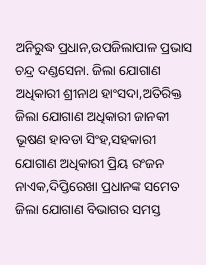ଅନିରୁଦ୍ଧ ପ୍ରଧାନ,ଉପଜିଲାପାଳ ପ୍ରଭାସ ଚନ୍ଦ୍ର ଦଣ୍ଡସେନା. ଜିଲା ଯୋଗାଣ ଅଧିକାରୀ ଶ୍ରୀନାଥ ହାଂସଦା,ଅତିରିକ୍ତ ଜିଲା ଯୋଗାଣ ଅଧିକାରୀ ଜାନକୀ ଭୂଷଣ ହାବଡା ସିଂହ,ସହକାରୀ ଯୋଗାଣ ଅଧିକାରୀ ପ୍ରିୟ ରଂଜନ ନାଏକ,ଦିପ୍ତିରେଖା ପ୍ରଧାନଙ୍କ ସମେତ ଜିଲା ଯୋଗାଣ ବିଭାଗର ସମସ୍ତ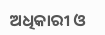ଅଧିକାରୀ ଓ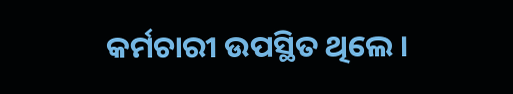କର୍ମଚାରୀ ଉପସ୍ଥିତ ଥିଲେ ।